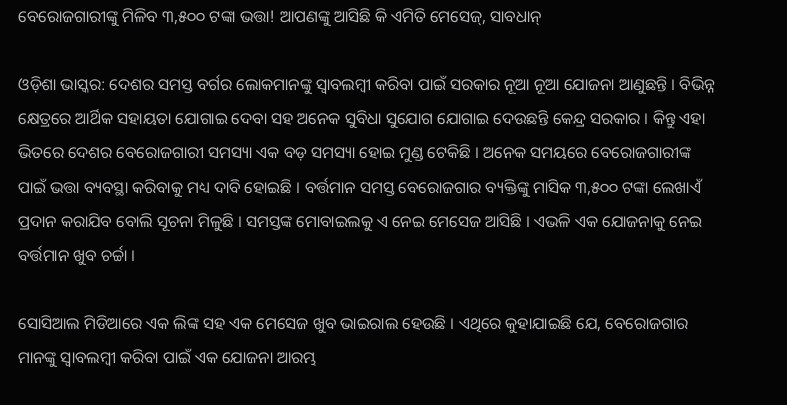ବେରୋଜଗାରୀଙ୍କୁ ମିଳିବ ୩,୫୦୦ ଟଙ୍କା ଭତ୍ତା! ଆପଣଙ୍କୁ ଆସିଛି କି ଏମିତି ମେସେଜ୍, ସାବଧାନ୍

ଓଡ଼ିଶା ଭାସ୍କର: ଦେଶର ସମସ୍ତ ବର୍ଗର ଲୋକମାନଙ୍କୁ ସ୍ୱାବଲମ୍ବୀ କରିବା ପାଇଁ ସରକାର ନୂଆ ନୂଆ ଯୋଜନା ଆଣୁଛନ୍ତି । ବିଭିନ୍ନ କ୍ଷେତ୍ରରେ ଆର୍ଥିକ ସହାୟତା ଯୋଗାଇ ଦେବା ସହ ଅନେକ ସୁବିଧା ସୁଯୋଗ ଯୋଗାଇ ଦେଉଛନ୍ତି କେନ୍ଦ୍ର ସରକାର । କିନ୍ତୁ ଏହା ଭିତରେ ଦେଶର ବେରୋଜଗାରୀ ସମସ୍ୟା ଏକ ବଡ଼ ସମସ୍ୟା ହୋଇ ମୁଣ୍ଡ ଟେକିଛି । ଅନେକ ସମୟରେ ବେରୋଜଗାରୀଙ୍କ ପାଇଁ ଭତ୍ତା ବ୍ୟବସ୍ଥା କରିବାକୁ ମଧ୍ୟ ଦାବି ହୋଇଛି । ବର୍ତ୍ତମାନ ସମସ୍ତ ବେରୋଜଗାର ବ୍ୟକ୍ତିଙ୍କୁ ମାସିକ ୩,୫୦୦ ଟଙ୍କା ଲେଖାଏଁ ପ୍ରଦାନ କରାଯିବ ବୋଲି ସୂଚନା ମିଳୁଛି । ସମସ୍ତଙ୍କ ମୋବାଇଲକୁ ଏ ନେଇ ମେସେଜ ଆସିଛି । ଏଭଳି ଏକ ଯୋଜନାକୁ ନେଇ ବର୍ତ୍ତମାନ ଖୁବ ଚର୍ଚ୍ଚା ।

ସୋସିଆଲ ମିଡିଆରେ ଏକ ଲିଙ୍କ ସହ ଏକ ମେସେଜ ଖୁବ ଭାଇରାଲ ହେଉଛି । ଏଥିରେ କୁହାଯାଇଛି ଯେ, ବେରୋଜଗାର ମାନଙ୍କୁ ସ୍ୱାବଲମ୍ବୀ କରିବା ପାଇଁ ଏକ ଯୋଜନା ଆରମ୍ଭ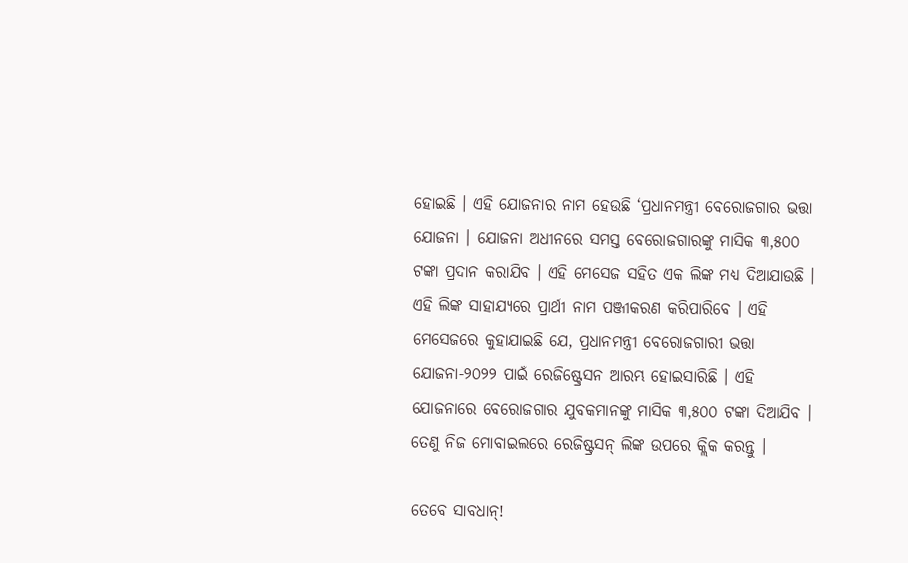ହୋଇଛି । ଏହି ଯୋଜନାର ନାମ ହେଉଛି ‘ପ୍ରଧାନମନ୍ତ୍ରୀ ବେରୋଜଗାର ଭତ୍ତା ଯୋଜନା । ଯୋଜନା ଅଧୀନରେ ସମସ୍ତ ବେରୋଜଗାରଙ୍କୁ ମାସିକ ୩,୫୦୦ ଟଙ୍କା ପ୍ରଦାନ କରାଯିବ । ଏହି ମେସେଜ ସହିତ ଏକ ଲିଙ୍କ ମଧ୍ୟ ଦିଆଯାଉଛି । ଏହି ଲିଙ୍କ ସାହାଯ୍ୟରେ ପ୍ରାର୍ଥୀ ନାମ ପଞ୍ଜୀକରଣ କରିପାରିବେ । ଏହି ମେସେଜରେ କୁହାଯାଇଛି ଯେ, ପ୍ରଧାନମନ୍ତ୍ରୀ ବେରୋଜଗାରୀ ଭତ୍ତା ଯୋଜନା-୨୦୨୨ ପାଇଁ ରେଜିଷ୍ଟ୍ରେସନ ଆରମ୍ଭ ହୋଇସାରିଛି । ଏହି ଯୋଜନାରେ ବେରୋଜଗାର ଯୁବକମାନଙ୍କୁ ମାସିକ ୩,୫୦୦ ଟଙ୍କା ଦିଆଯିବ । ତେଣୁ ନିଜ ମୋବାଇଲରେ ରେଜିଷ୍ଟ୍ରସନ୍ ଲିଙ୍କ ଉପରେ କ୍ଲିକ କରନ୍ତୁ ।

ତେବେ ସାବଧାନ୍!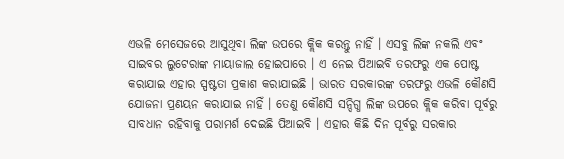ଏଭଳି ମେସେଜରେ ଆସୁଥିବା ଲିଙ୍କ ଉପରେ କ୍ଲିକ କରନ୍ତୁ ନାହିଁ । ଏସବୁ ଲିଙ୍କ ନକଲି ଏବଂ ସାଇବର ଲୁଟେରାଙ୍କ ମାୟାଜାଲ ହୋଇପାରେ । ଏ ନେଇ ପିଆଇବି ତରଫରୁ ଏକ ପୋଷ୍ଟ କରାଯାଇ ଏହାର ସ୍ପଷ୍ଟତା ପ୍ରକାଶ କରାଯାଇଛି । ଭାରତ ସରକାରଙ୍କ ତରଫରୁ ଏଭଳି କୌଣସି ଯୋଜନା ପ୍ରଣୟନ କରାଯାଇ ନାହିଁ । ତେଣୁ କୌଣସି ସନ୍ଦିଗ୍ଧ ଲିଙ୍କ ଉପରେ କ୍ଲିକ କରିବା ପୂର୍ବରୁ ସାବଧାନ ରହିବାକୁ ପରାମର୍ଶ ଦେଇଛି ପିଆଇବି । ଏହାର କିଛି ଦିନ ପୂର୍ବରୁ ସରକାର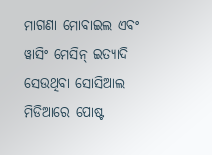ମାଗଣା ମୋବାଇଲ ଏବଂ ୱାସିଂ ମେସିନ୍ ଇତ୍ୟାଦି ସେଉଥିବା ସୋସିଆଲ ମିଡିଆରେ ପୋଷ୍ଟ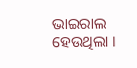ଭାଇରାଲ ହେଉଥିଲା ।